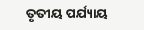ତୃତୀୟ ପର୍ଯ୍ୟାୟ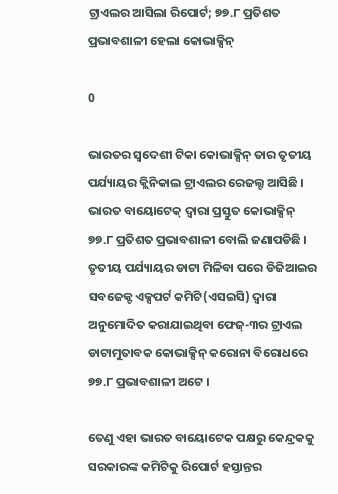ଟ୍ରାଏଲର ଆସିଲା ରିପୋର୍ଟ; ୭୭.୮ ପ୍ରତିଶତ ପ୍ରଭାବଶାଳୀ ହେଲା କୋଭାକ୍ସିନ୍

0

ଭାରତର ସ୍ୱଦେଶୀ ଟିକା କୋଭାକ୍ସିନ୍ ତାର ତୃତୀୟ ପର୍ଯ୍ୟାୟର କ୍ଲିନିକାଲ ଟ୍ରାଏଲର ରେଜଲ୍ଟ ଆସିଛି । ଭାରତ ବାୟୋଟେକ୍ ଦ୍ୱାରା ପ୍ରସ୍ତୁତ କୋଭାକ୍ସିନ୍ ୭୭.୮ ପ୍ରତିଶତ ପ୍ରଭାବଶାଳୀ ବୋଲି ଜଣାପଡିଛି । ତୃତୀୟ ପର୍ଯ୍ୟାୟର ଡାଟା ମିଳିବା ପରେ ଡିଜିଆଇର ସବଜେକ୍ଟ ଏକ୍ସପର୍ଟ କମିଟି(ଏସଇସି) ଦ୍ୱାରା ଅନୁମୋଦିତ କରାଯାଇଥିବା ଫେଜ୍-୩ର ଟ୍ରାଏଲ ଡାଟାମୁତାବକ କୋଭାକ୍ସିନ୍ କରୋନା ବିରୋଧରେ ୭୭.୮ ପ୍ରଭାବଶାଳୀ ଅଟେ ।

ତେଣୁ ଏହା ଭାରତ ବାୟୋଟେକ ପକ୍ଷରୁ କେନ୍ଦ୍ରକକୁ ସରକାରଙ୍କ କମିଟିକୁ ରିପୋର୍ଟ ହସ୍ତାନ୍ତର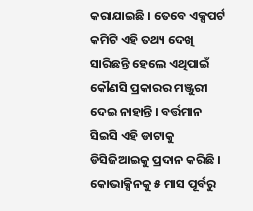କରାଯାଇଛି । ତେବେ ଏକ୍ସପର୍ଟ କମିଟି ଏହି ତଥ୍ୟ ଦେଖି ସାରିଛନ୍ତି ହେଲେ ଏଥିପାଇଁ କୌଣସି ପ୍ରକାରର ମଞ୍ଜୁରୀ ଦେଇ ନାହାନ୍ତି । ବର୍ତ୍ତମାନ ସିଇସି ଏହି ଡାଟାକୁ ଡିସିଜିଆଇକୁ ପ୍ରଦାନ କରିଛି । କୋଭାକ୍ସିନକୁ ୫ ମାସ ପୂର୍ବରୁ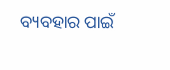ବ୍ୟବହାର ପାଇଁ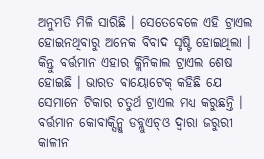ଅନୁମତି ମିଳି ସାରିଛି । ସେତେବେଳେ ଏହି ଟ୍ରାଏଲ ହୋଇନଥିବାରୁ ଅନେକ ବିବାଦ ସୃଷ୍ଟି ହୋଇଥିଲା । କିନ୍ତୁ ବର୍ତ୍ତମାନ ଏହାର କ୍ଲିନିକାଲ ଟ୍ରାଏଲ ଶେଷ ହୋଇଛି । ଭାରତ ବାୟୋଟେକ୍ କହିଛି ଯେ ସେମାନେ ଟିକାର ଚତୁର୍ଥ ଟ୍ରାଏଲ ମଧ୍ୟ କରୁଛନ୍ତି । ବର୍ତ୍ତମାନ କୋବାକ୍ସିନ୍କୁ ଡବ୍ଲୁଏଚ୍ଓ ଦ୍ୱାରା ଜରୁରୀ କାଳୀନ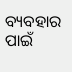ବ୍ୟବହାର ପାଇଁ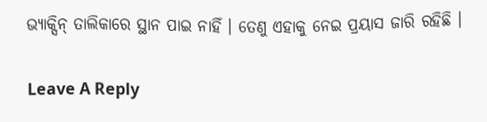ଭ୍ୟାକ୍ସିନ୍ ତାଲିକାରେ ସ୍ଥାନ ପାଇ ନାହିଁ । ତେଣୁ ଏହାକୁ ନେଇ ପ୍ରୟାସ ଜାରି ରହିଛି ।

Leave A Reply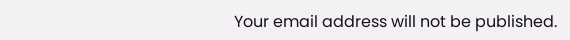Your email address will not be published.